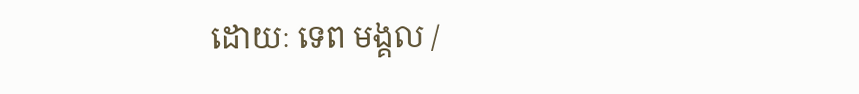ដោយៈ ទេព មង្គល /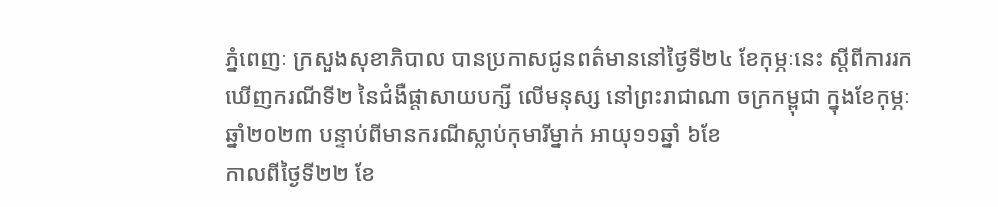ភ្នំពេញៈ ក្រសួងសុខាភិបាល បានប្រកាសជូនពត៌មាននៅថ្ងៃទី២៤ ខែកុម្ភៈនេះ ស្តីពីការរកឃើញករណីទី២ នៃជំងឺផ្តាសាយបក្សី លើមនុស្ស នៅព្រះរាជាណា ចក្រកម្ពុជា ក្នុងខែកុម្ភៈ ឆ្នាំ២០២៣ បន្ទាប់ពីមានករណីស្លាប់កុមារីម្នាក់ អាយុ១១ឆ្នាំ ៦ខែ
កាលពីថ្ងៃទី២២ ខែ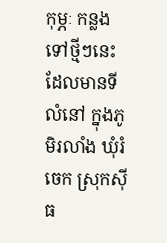កុម្ភៈ កន្លងទៅថ្មីៗនេះ ដែលមានទីលំនៅ ក្នុងភូមិរលាំង ឃុំរំចេក ស្រុកស៊ីធ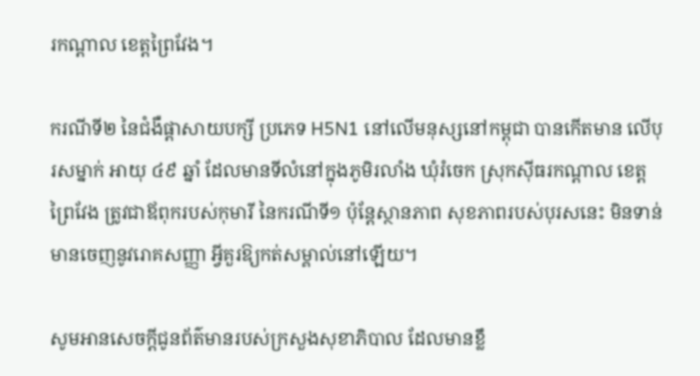រកណ្ដាល ខេត្តព្រៃវែង។

ករណីទី២ នៃជំងឺផ្តាសាយបក្សី ប្រភេទ H5N1 នៅលើមនុស្សនៅកម្ពុជា បានកើតមាន លើបុរសម្នាក់ អាយុ ៤៩ ឆ្នាំ ដែលមានទីលំនៅក្នុងភូមិរលាំង ឃុំរំចេក ស្រុកស៊ីធរកណ្ដាល ខេត្តព្រៃវែង ត្រូវជាឪពុករបស់កុមារី នៃករណីទី១ ប៉ុន្តែស្ថានភាព សុខភាពរបស់បុរសនេះ មិនទាន់មានចេញនូវរោគសញ្ញា អ្វីគួរឱ្យកត់សម្គាល់នៅឡើយ។

សូមអានសេចក្ដីជូនព័ត៌មានរបស់ក្រសួងសុខាភិបាល ដែលមានខ្លឹ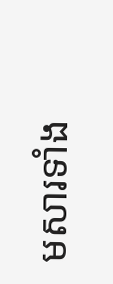មសារទាំង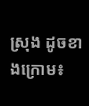ស្រុង ដូចខាងក្រោម៖